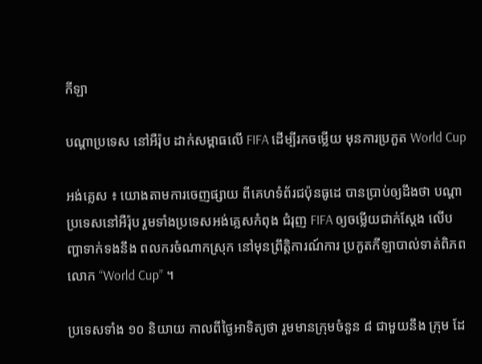កីឡា

បណ្តាប្រទេស នៅអឺរ៉ុប ដាក់សម្ពាធលើ FIFA ដើម្បីរកចម្លើយ មុនការប្រកួត World Cup

អង់គ្លេស ៖ យោងតាមការចេញផ្សាយ ពីគេហទំព័រជប៉ុនធូដេ បានប្រាប់ឲ្យដឹងថា បណ្តាប្រទេសនៅអឺរ៉ុប រួមទាំងប្រទេសអង់គ្លេសកំពុង ជំរុញ FIFA ឲ្យចម្លើយជាក់ស្តែង លើបញ្ហាទាក់ទងនឹង ពលករចំណាកស្រុក នៅមុនព្រឹត្តិការណ៍ការ ប្រកួតកីឡាបាល់ទាត់ពិភពលោក “World Cup” ។

ប្រទេសទាំង ១០ និយាយ កាលពីថ្ងៃអាទិត្យថា រួមមានក្រុមចំនួន ៨ ជាមួយនឹង ក្រុម ដែ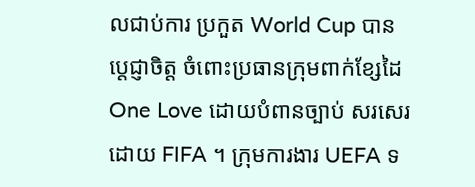លជាប់ការ ប្រកួត World Cup បានប្តេជ្ញាចិត្ត ចំពោះប្រធានក្រុមពាក់ខ្សែដៃ One Love ដោយបំពានច្បាប់ សរសេរដោយ FIFA ។ ក្រុមការងារ UEFA ទ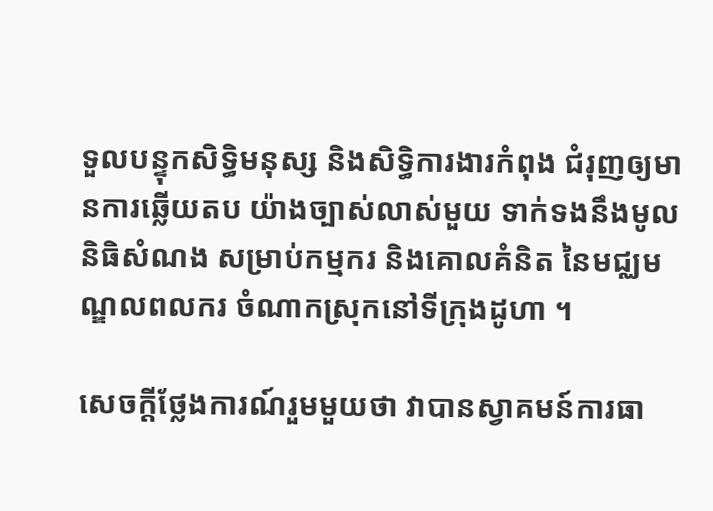ទួលបន្ទុកសិទ្ធិមនុស្ស និងសិទ្ធិការងារកំពុង ជំរុញឲ្យមានការឆ្លើយតប យ៉ាងច្បាស់លាស់មួយ ទាក់ទងនឹងមូលនិធិសំណង សម្រាប់កម្មករ និងគោលគំនិត នៃមជ្ឈមណ្ឌលពលករ ចំណាកស្រុកនៅទីក្រុងដូហា ។

សេចក្តីថ្លែងការណ៍រួមមួយថា វាបានស្វាគមន៍ការធា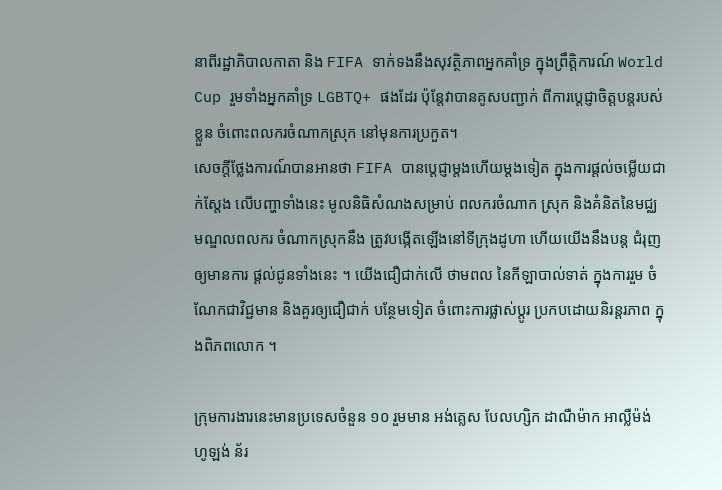នាពីរដ្ឋាភិបាលកាតា និង FIFA ទាក់ទងនឹងសុវត្ថិភាពអ្នកគាំទ្រ ក្នុងព្រឹត្តិការណ៍ World Cup រួមទាំងអ្នកគាំទ្រ LGBTQ+ ផងដែរ ប៉ុន្តែវាបានគូសបញ្ជាក់ ពីការប្តេជ្ញាចិត្តបន្តរបស់ខ្លួន ចំពោះពលករចំណាកស្រុក នៅមុនការប្រកួត។
សេចក្តីថ្លែងការណ៍បានអានថា FIFA បានប្តេជ្ញាម្តងហើយម្តងទៀត ក្នុងការផ្តល់ចម្លើយជាក់ស្តែង លើបញ្ហាទាំងនេះ មូលនិធិសំណងសម្រាប់ ពលករចំណាក ស្រុក និងគំនិតនៃមជ្ឈមណ្ឌលពលករ ចំណាកស្រុកនឹង ត្រូវបង្កើតឡើងនៅទីក្រុងដូហា ហើយយើងនឹងបន្ត ជំរុញឲ្យមានការ ផ្តល់ជូនទាំងនេះ ។ យើងជឿជាក់លើ ថាមពល នៃកីឡាបាល់ទាត់ ក្នុងការរួម ចំណែកជាវិជ្ជមាន និងគួរឲ្យជឿជាក់ បន្ថែមទៀត ចំពោះការផ្លាស់ប្តូរ ប្រកបដោយនិរន្តរភាព ក្នុងពិភពលោក ។

ក្រុមការងារនេះមានប្រទេសចំនួន ១០ រួមមាន អង់គ្លេស បែលហ្សិក ដាណឺម៉ាក អាល្លឺម៉ង់ ហូឡង់ ន័រ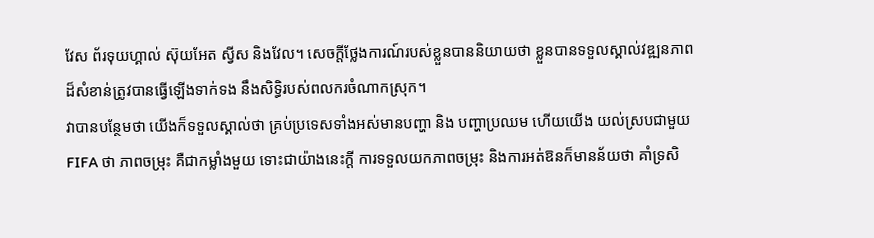វែស ព័រទុយហ្គាល់ ស៊ុយអែត ស្វីស និងវែល។ សេចក្តីថ្លែងការណ៍របស់ខ្លួនបាននិយាយថា ខ្លួនបានទទួលស្គាល់វឌ្ឍនភាព ដ៏សំខាន់ត្រូវបានធ្វើឡើងទាក់ទង នឹងសិទ្ធិរបស់ពលករចំណាកស្រុក។
វាបានបន្ថែមថា យើងក៏ទទួលស្គាល់ថា គ្រប់ប្រទេសទាំងអស់មានបញ្ហា និង បញ្ហាប្រឈម ហើយយើង យល់ស្របជាមួយ FIFA ថា ភាពចម្រុះ គឺជាកម្លាំងមួយ ទោះជាយ៉ាងនេះក្តី ការទទួលយកភាពចម្រុះ និងការអត់ឱនក៏មានន័យថា គាំទ្រសិ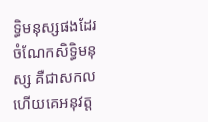ទ្ធិមនុស្សផងដែរ ចំណែកសិទ្ធិមនុស្ស គឺជាសកល ហើយគេអនុវត្ត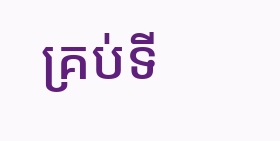គ្រប់ទី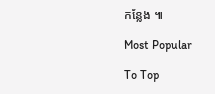កន្លែង ៕

Most Popular

To Top